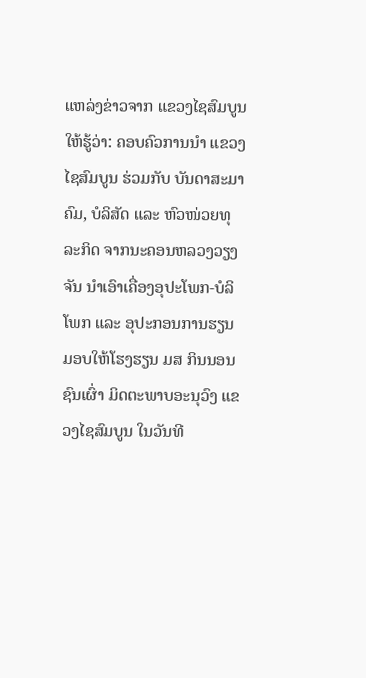ແຫລ່ງຂ່າວຈາກ ແຂວງໄຊສົມບູນ ໃຫ້ຮູ້ວ່າ: ຄອບຄົວການນຳ ແຂວງໄຊສົມບູນ ຮ່ວມກັບ ບັນດາສະມາຄົມ, ບໍລິສັດ ແລະ ຫົວໜ່ວຍທຸລະກິດ ຈາກນະຄອນຫລວງວຽງຈັນ ນຳເອົາເຄື່ອງອຸປະໂພກ-ບໍລິໂພກ ແລະ ອຸປະກອນການຮຽນ ມອບໃຫ້ໂຮງຮຽນ ມສ ກິນນອນຊົນເຜົ່າ ມິດຕະພາບອະນຸວົງ ແຂວງໄຊສົມບູນ ໃນວັນທີ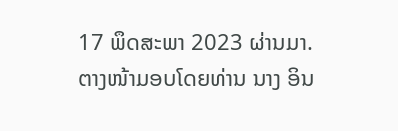17 ພຶດສະພາ 2023 ຜ່ານມາ. ຕາງໜ້າມອບໂດຍທ່ານ ນາງ ອິນ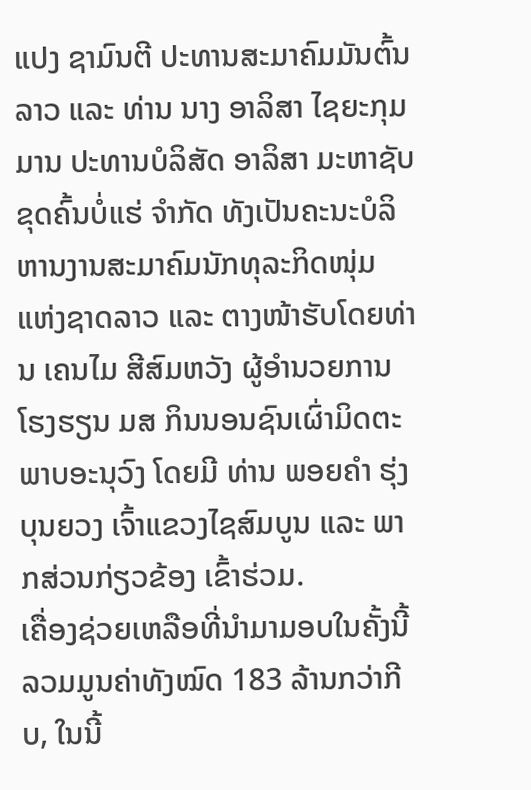ແປງ ຊາມົນຕີ ປະທານສະມາຄົມມັນຕົ້ນລາວ ແລະ ທ່ານ ນາງ ອາລິສາ ໄຊຍະກຸມມານ ປະທານບໍລິສັດ ອາລິສາ ມະຫາຊັບ ຂຸດຄົ້ນບໍ່ແຮ່ ຈຳກັດ ທັງເປັນຄະນະບໍລິຫານງານສະມາຄົມນັກທຸລະກິດໜຸ່ມ ແຫ່ງຊາດລາວ ແລະ ຕາງໜ້າຮັບໂດຍທ່ານ ເຄນໄມ ສີສົມຫວັງ ຜູ້ອຳນວຍການໂຮງຮຽນ ມສ ກິນນອນຊົນເຜົ່າມິດຕະພາບອະນຸວົງ ໂດຍມີ ທ່ານ ພອຍຄຳ ຮຸ່ງບຸນຍວງ ເຈົ້າແຂວງໄຊສົມບູນ ແລະ ພາກສ່ວນກ່ຽວຂ້ອງ ເຂົ້າຮ່ວມ.
ເຄື່ອງຊ່ວຍເຫລືອທີ່ນຳມາມອບໃນຄັ້ງນີ້ ລວມມູນຄ່າທັງໝົດ 183 ລ້ານກວ່າກີບ, ໃນນີ້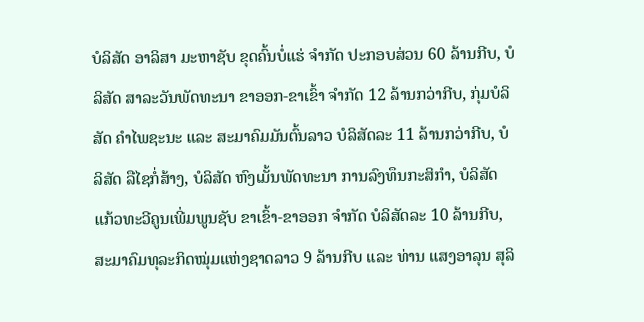ບໍລິສັດ ອາລິສາ ມະຫາຊັບ ຂຸດຄົ້ນບໍ່ແຮ່ ຈຳກັດ ປະກອບສ່ວນ 60 ລ້ານກີບ, ບໍລິສັດ ສາລະວັນພັດທະນາ ຂາອອກ-ຂາເຂົ້າ ຈຳກັດ 12 ລ້ານກວ່າກີບ, ກຸ່ມບໍລິສັດ ຄຳໄພຊະນະ ແລະ ສະມາຄົມມັນຕົ້ນລາວ ບໍລິສັດລະ 11 ລ້ານກວ່າກີບ, ບໍລິສັດ ລືໄຊກໍ່ສ້າງ, ບໍລິສັດ ຫົງເມັ້ນພັດທະນາ ການລົງທຶນກະສິກໍາ, ບໍລິສັດ ແກ້ວທະວີຄູນເພີ່ມພູນຊັບ ຂາເຂົ້າ-ຂາອອກ ຈຳກັດ ບໍລິສັດລະ 10 ລ້ານກີບ, ສະມາຄົມທຸລະກິດໝຸ່ມແຫ່ງຊາດລາວ 9 ລ້ານກີບ ແລະ ທ່ານ ແສງອາລຸນ ສຸລິ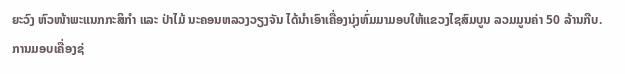ຍະວົງ ຫົວໜ້າພະແນກກະສິກຳ ແລະ ປ່າໄມ້ ນະຄອນຫລວງວຽງຈັນ ໄດ້ນຳເອົາເຄື່ອງນຸ່ງຫົ່ມມາມອບໃຫ້ແຂວງໄຊສົມບູນ ລວມມູນຄ່າ 50 ລ້ານກີບ.
ການມອບເຄື່ອງຊ່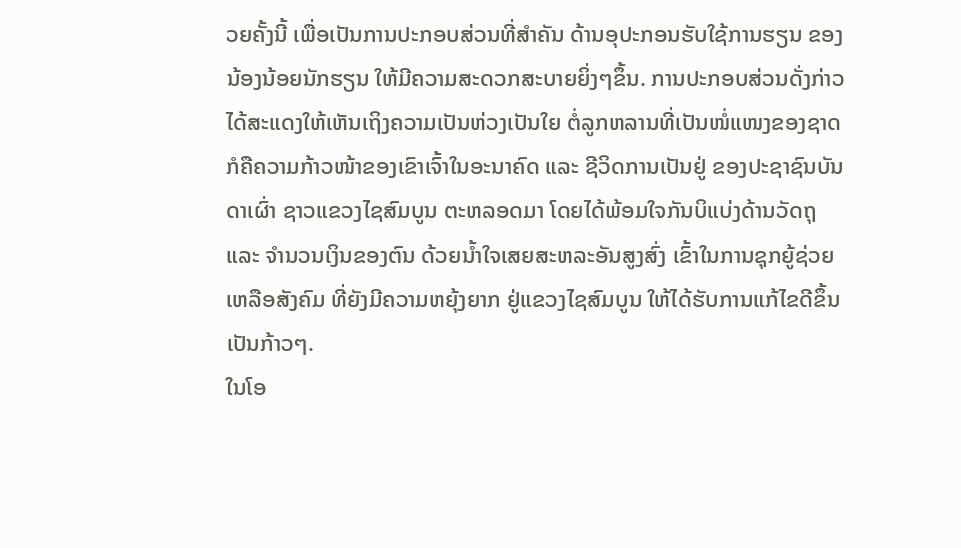ວຍຄັ້ງນີ້ ເພື່ອເປັນການປະກອບສ່ວນທີ່ສໍາຄັນ ດ້ານອຸປະກອນຮັບໃຊ້ການຮຽນ ຂອງນ້ອງນ້ອຍນັກຮຽນ ໃຫ້ມີຄວາມສະດວກສະບາຍຍິ່ງໆຂຶ້ນ. ການປະກອບສ່ວນດັ່ງກ່າວ ໄດ້ສະແດງໃຫ້ເຫັນເຖິງຄວາມເປັນຫ່ວງເປັນໃຍ ຕໍ່ລູກຫລານທີ່ເປັນໜໍ່ແໜງຂອງຊາດ ກໍຄືຄວາມກ້າວໜ້າຂອງເຂົາເຈົ້າໃນອະນາຄົດ ແລະ ຊີວິດການເປັນຢູ່ ຂອງປະຊາຊົນບັນດາເຜົ່າ ຊາວແຂວງໄຊສົມບູນ ຕະຫລອດມາ ໂດຍໄດ້ພ້ອມໃຈກັນບິແບ່ງດ້ານວັດຖຸ ແລະ ຈໍານວນເງິນຂອງຕົນ ດ້ວຍນໍ້າໃຈເສຍສະຫລະອັນສູງສົ່ງ ເຂົ້າໃນການຊຸກຍູ້ຊ່ວຍເຫລືອສັງຄົມ ທີ່ຍັງມີຄວາມຫຍຸ້ງຍາກ ຢູ່ແຂວງໄຊສົມບູນ ໃຫ້ໄດ້ຮັບການແກ້ໄຂດີຂຶ້ນເປັນກ້າວໆ.
ໃນໂອ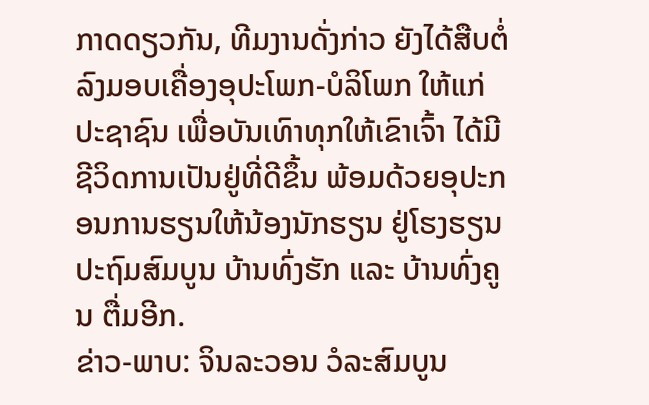ກາດດຽວກັນ, ທີມງານດັ່ງກ່າວ ຍັງໄດ້ສືບຕໍ່ລົງມອບເຄື່ອງອຸປະໂພກ-ບໍລິໂພກ ໃຫ້ແກ່ປະຊາຊົນ ເພື່ອບັນເທົາທຸກໃຫ້ເຂົາເຈົ້າ ໄດ້ມີຊີວິດການເປັນຢູ່ທີ່ດີຂຶ້ນ ພ້ອມດ້ວຍອຸປະກອນການຮຽນໃຫ້ນ້ອງນັກຮຽນ ຢູ່ໂຮງຮຽນປະຖົມສົມບູນ ບ້ານທົ່ງຮັກ ແລະ ບ້ານທົ່ງຄູນ ຕື່ມອີກ.
ຂ່າວ-ພາບ: ຈິນລະວອນ ວໍລະສົມບູນ